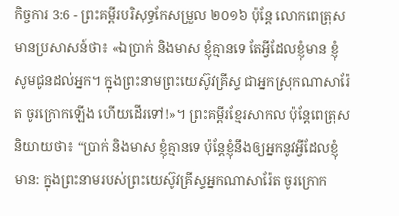កិច្ចការ 3:6 - ព្រះគម្ពីរបរិសុទ្ធកែសម្រួល ២០១៦ ប៉ុន្ដែ លោកពេត្រុសមានប្រសាសន៍ថា៖ «ឯប្រាក់ និងមាស ខ្ញុំគ្មានទេ តែអ្វីដែលខ្ញុំមាន ខ្ញុំសូមជូនដល់អ្នក។ ក្នុងព្រះនាមព្រះយេស៊ូវគ្រីស្ទ ជាអ្នកស្រុកណាសារ៉ែត ចូរក្រោកឡើង ហើយដើរទៅ!»។ ព្រះគម្ពីរខ្មែរសាកល ប៉ុន្តែពេត្រុសនិយាយថា៖ “ប្រាក់ និងមាស ខ្ញុំគ្មានទេ ប៉ុន្តែខ្ញុំនឹងឲ្យអ្នកនូវអ្វីដែលខ្ញុំមាន: ក្នុងព្រះនាមរបស់ព្រះយេស៊ូវគ្រីស្ទអ្នកណាសារ៉ែត ចូរក្រោក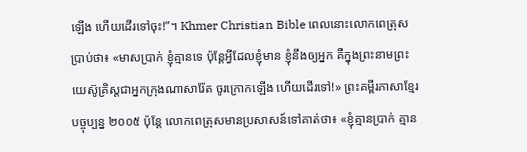ឡើង ហើយដើរទៅចុះ!”។ Khmer Christian Bible ពេលនោះលោកពេត្រុសប្រាប់ថា៖ «មាសប្រាក់ ខ្ញុំគ្មានទេ ប៉ុន្ដែអ្វីដែលខ្ញុំមាន ខ្ញុំនឹងឲ្យអ្នក គឺក្នុងព្រះនាមព្រះយេស៊ូគ្រិស្ដជាអ្នកក្រុងណាសារ៉ែត ចូរក្រោកឡើង ហើយដើរទៅ!» ព្រះគម្ពីរភាសាខ្មែរបច្ចុប្បន្ន ២០០៥ ប៉ុន្តែ លោកពេត្រុសមានប្រសាសន៍ទៅគាត់ថា៖ «ខ្ញុំគ្មានប្រាក់ គ្មាន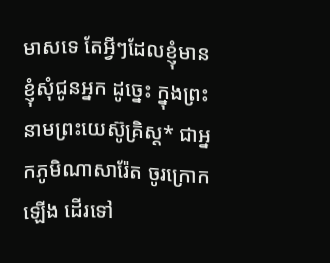មាសទេ តែអ្វីៗដែលខ្ញុំមាន ខ្ញុំសុំជូនអ្នក ដូច្នេះ ក្នុងព្រះនាមព្រះយេស៊ូគ្រិស្ត* ជាអ្នកភូមិណាសារ៉ែត ចូរក្រោកឡើង ដើរទៅ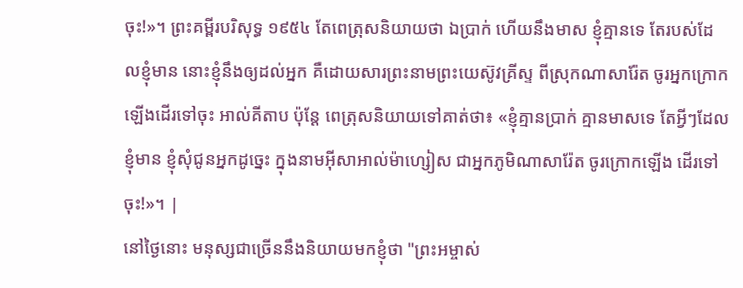ចុះ!»។ ព្រះគម្ពីរបរិសុទ្ធ ១៩៥៤ តែពេត្រុសនិយាយថា ឯប្រាក់ ហើយនឹងមាស ខ្ញុំគ្មានទេ តែរបស់ដែលខ្ញុំមាន នោះខ្ញុំនឹងឲ្យដល់អ្នក គឺដោយសារព្រះនាមព្រះយេស៊ូវគ្រីស្ទ ពីស្រុកណាសារ៉ែត ចូរអ្នកក្រោកឡើងដើរទៅចុះ អាល់គីតាប ប៉ុន្ដែ ពេត្រុសនិយាយទៅគាត់ថា៖ «ខ្ញុំគ្មានប្រាក់ គ្មានមាសទេ តែអ្វីៗដែលខ្ញុំមាន ខ្ញុំសុំជូនអ្នកដូច្នេះ ក្នុងនាមអ៊ីសាអាល់ម៉ាហ្សៀស ជាអ្នកភូមិណាសារ៉ែត ចូរក្រោកឡើង ដើរទៅចុះ!»។ |
នៅថ្ងៃនោះ មនុស្សជាច្រើននឹងនិយាយមកខ្ញុំថា "ព្រះអម្ចាស់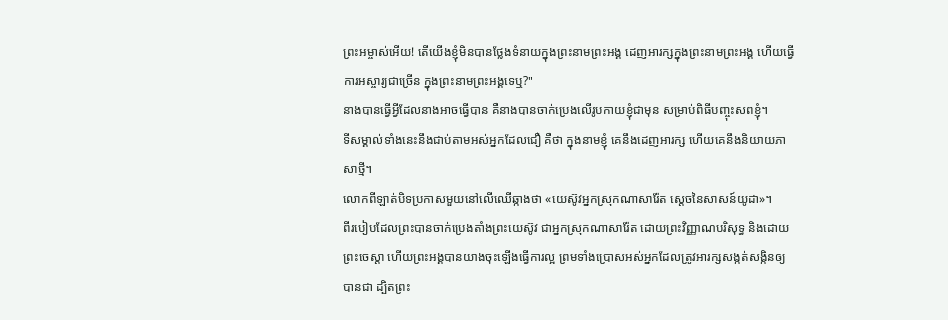ព្រះអម្ចាស់អើយ! តើយើងខ្ញុំមិនបានថ្លែងទំនាយក្នុងព្រះនាមព្រះអង្គ ដេញអារក្សក្នុងព្រះនាមព្រះអង្គ ហើយធ្វើការអស្ចារ្យជាច្រើន ក្នុងព្រះនាមព្រះអង្គទេឬ?"
នាងបានធ្វើអ្វីដែលនាងអាចធ្វើបាន គឺនាងបានចាក់ប្រេងលើរូបកាយខ្ញុំជាមុន សម្រាប់ពិធីបញ្ចុះសពខ្ញុំ។
ទីសម្គាល់ទាំងនេះនឹងជាប់តាមអស់អ្នកដែលជឿ គឺថា ក្នុងនាមខ្ញុំ គេនឹងដេញអារក្ស ហើយគេនឹងនិយាយភាសាថ្មី។
លោកពីឡាត់បិទប្រកាសមួយនៅលើឈើឆ្កាងថា «យេស៊ូវអ្នកស្រុកណាសារ៉ែត ស្តេចនៃសាសន៍យូដា»។
ពីរបៀបដែលព្រះបានចាក់ប្រេងតាំងព្រះយេស៊ូវ ជាអ្នកស្រុកណាសារ៉ែត ដោយព្រះវិញ្ញាណបរិសុទ្ធ និងដោយព្រះចេស្តា ហើយព្រះអង្គបានយាងចុះឡើងធ្វើការល្អ ព្រមទាំងប្រោសអស់អ្នកដែលត្រូវអារក្សសង្កត់សង្កិនឲ្យបានជា ដ្បិតព្រះ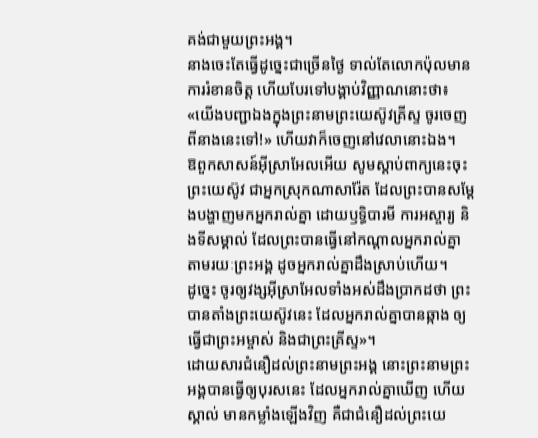គង់ជាមួយព្រះអង្គ។
នាងចេះតែធ្វើដូច្នេះជាច្រើនថ្ងៃ ទាល់តែលោកប៉ុលមានការរំខានចិត្ត ហើយបែរទៅបង្គាប់វិញ្ញាណនោះថា៖ «យើងបញ្ជាឯងក្នុងព្រះនាមព្រះយេស៊ូវគ្រីស្ទ ចូរចេញពីនាងនេះទៅ!» ហើយវាក៏ចេញនៅវេលានោះឯង។
ឱពួកសាសន៍អ៊ីស្រាអែលអើយ សូមស្តាប់ពាក្យនេះចុះ ព្រះយេស៊ូវ ជាអ្នកស្រុកណាសារ៉ែត ដែលព្រះបានសម្តែងបង្ហាញមកអ្នករាល់គ្នា ដោយឫទ្ធិបារមី ការអស្ចារ្យ និងទីសម្គាល់ ដែលព្រះបានធ្វើនៅកណ្តាលអ្នករាល់គ្នា តាមរយៈព្រះអង្គ ដូចអ្នករាល់គ្នាដឹងស្រាប់ហើយ។
ដូច្នេះ ចូរឲ្យវង្សអ៊ីស្រាអែលទាំងអស់ដឹងប្រាកដថា ព្រះបានតាំងព្រះយេស៊ូវនេះ ដែលអ្នករាល់គ្នាបានឆ្កាង ឲ្យធ្វើជាព្រះអម្ចាស់ និងជាព្រះគ្រីស្ទ»។
ដោយសារជំនឿដល់ព្រះនាមព្រះអង្គ នោះព្រះនាមព្រះអង្គបានធ្វើឲ្យបុរសនេះ ដែលអ្នករាល់គ្នាឃើញ ហើយស្គាល់ មានកម្លាំងឡើងវិញ គឺជាជំនឿដល់ព្រះយេ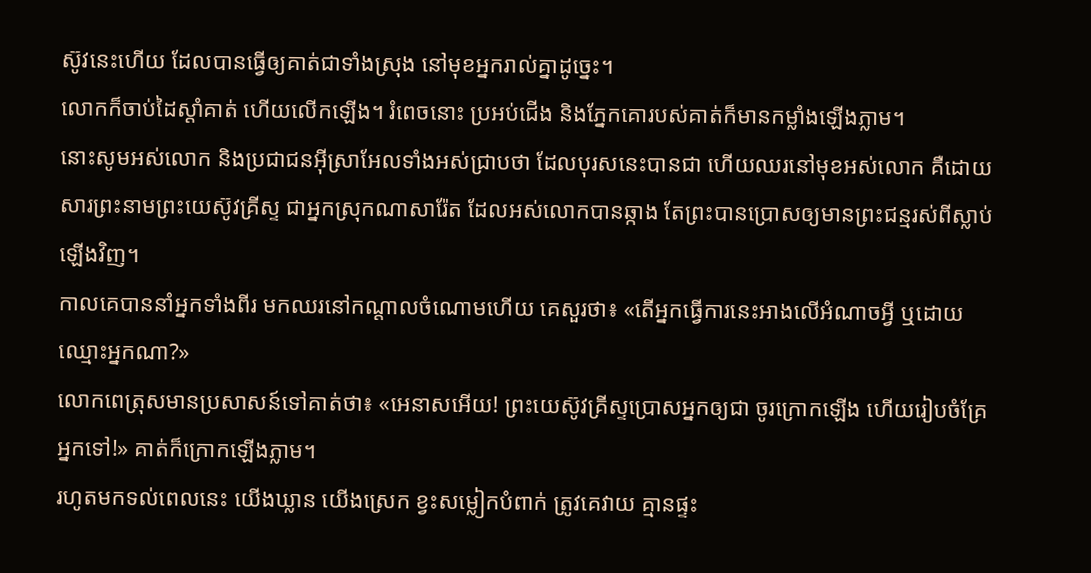ស៊ូវនេះហើយ ដែលបានធ្វើឲ្យគាត់ជាទាំងស្រុង នៅមុខអ្នករាល់គ្នាដូច្នេះ។
លោកក៏ចាប់ដៃស្តាំគាត់ ហើយលើកឡើង។ រំពេចនោះ ប្រអប់ជើង និងភ្នែកគោរបស់គាត់ក៏មានកម្លាំងឡើងភ្លាម។
នោះសូមអស់លោក និងប្រជាជនអ៊ីស្រាអែលទាំងអស់ជ្រាបថា ដែលបុរសនេះបានជា ហើយឈរនៅមុខអស់លោក គឺដោយសារព្រះនាមព្រះយេស៊ូវគ្រីស្ទ ជាអ្នកស្រុកណាសារ៉ែត ដែលអស់លោកបានឆ្កាង តែព្រះបានប្រោសឲ្យមានព្រះជន្មរស់ពីស្លាប់ឡើងវិញ។
កាលគេបាននាំអ្នកទាំងពីរ មកឈរនៅកណ្តាលចំណោមហើយ គេសួរថា៖ «តើអ្នកធ្វើការនេះអាងលើអំណាចអ្វី ឬដោយឈ្មោះអ្នកណា?»
លោកពេត្រុសមានប្រសាសន៍ទៅគាត់ថា៖ «អេនាសអើយ! ព្រះយេស៊ូវគ្រីស្ទប្រោសអ្នកឲ្យជា ចូរក្រោកឡើង ហើយរៀបចំគ្រែអ្នកទៅ!» គាត់ក៏ក្រោកឡើងភ្លាម។
រហូតមកទល់ពេលនេះ យើងឃ្លាន យើងស្រេក ខ្វះសម្លៀកបំពាក់ ត្រូវគេវាយ គ្មានផ្ទះ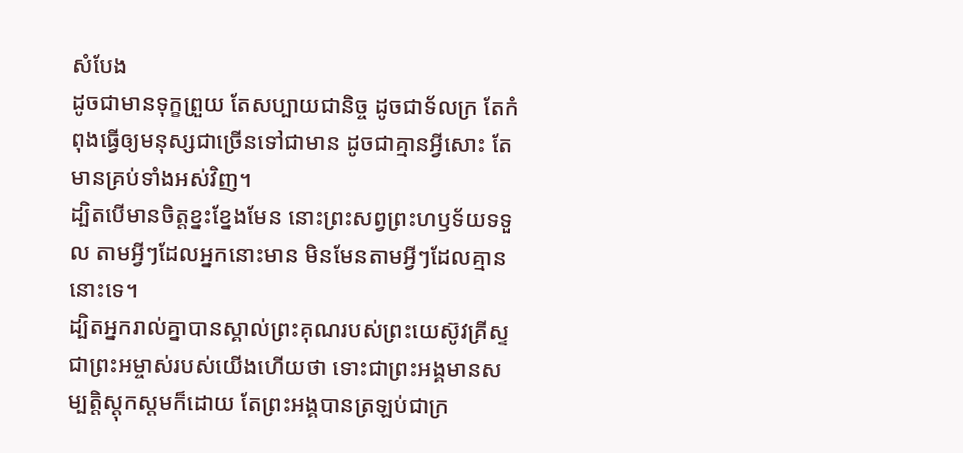សំបែង
ដូចជាមានទុក្ខព្រួយ តែសប្បាយជានិច្ច ដូចជាទ័លក្រ តែកំពុងធ្វើឲ្យមនុស្សជាច្រើនទៅជាមាន ដូចជាគ្មានអ្វីសោះ តែមានគ្រប់ទាំងអស់វិញ។
ដ្បិតបើមានចិត្តខ្នះខ្នែងមែន នោះព្រះសព្វព្រះហឫទ័យទទួល តាមអ្វីៗដែលអ្នកនោះមាន មិនមែនតាមអ្វីៗដែលគ្មាននោះទេ។
ដ្បិតអ្នករាល់គ្នាបានស្គាល់ព្រះគុណរបស់ព្រះយេស៊ូវគ្រីស្ទ ជាព្រះអម្ចាស់របស់យើងហើយថា ទោះជាព្រះអង្គមានសម្បត្តិស្ដុកស្តមក៏ដោយ តែព្រះអង្គបានត្រឡប់ជាក្រ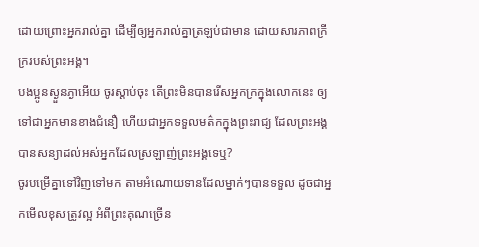ដោយព្រោះអ្នករាល់គ្នា ដើម្បីឲ្យអ្នករាល់គ្នាត្រឡប់ជាមាន ដោយសារភាពក្រីក្ររបស់ព្រះអង្គ។
បងប្អូនស្ងួនភ្ងាអើយ ចូរស្តាប់ចុះ តើព្រះមិនបានរើសអ្នកក្រក្នុងលោកនេះ ឲ្យទៅជាអ្នកមានខាងជំនឿ ហើយជាអ្នកទទួលមត៌កក្នុងព្រះរាជ្យ ដែលព្រះអង្គបានសន្យាដល់អស់អ្នកដែលស្រឡាញ់ព្រះអង្គទេឬ?
ចូរបម្រើគ្នាទៅវិញទៅមក តាមអំណោយទានដែលម្នាក់ៗបានទទួល ដូចជាអ្នកមើលខុសត្រូវល្អ អំពីព្រះគុណច្រើន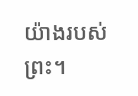យ៉ាងរបស់ព្រះ។